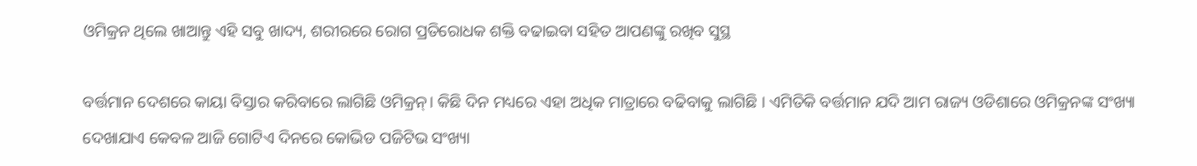ଓମିକ୍ରନ ଥିଲେ ଖାଆନ୍ତୁ ଏହି ସବୁ ଖାଦ୍ୟ, ଶରୀରରେ ରୋଗ ପ୍ରତିରୋଧକ ଶକ୍ତି ବଢାଇବା ସହିତ ଆପଣଙ୍କୁ ରଖିବ ସୁସ୍ଥ

ବର୍ତ୍ତମାନ ଦେଶରେ କାୟା ବିସ୍ତାର କରିବାରେ ଲାଗିଛି ଓମିକ୍ରନ୍। କିଛି ଦିନ ମଧ୍ୟରେ ଏହା ଅଧିକ ମାତ୍ରାରେ ବଢିବାକୁ ଲାଗିଛି । ଏମିତିକି ବର୍ତ୍ତମାନ ଯଦି ଆମ ରାଜ୍ୟ ଓଡିଶାରେ ଓମିକ୍ରନଙ୍କ ସଂଖ୍ୟା ଦେଖାଯାଏ କେବଳ ଆଜି ଗୋଟିଏ ଦିନରେ କୋଭିଡ ପଜିଟିଭ ସଂଖ୍ୟା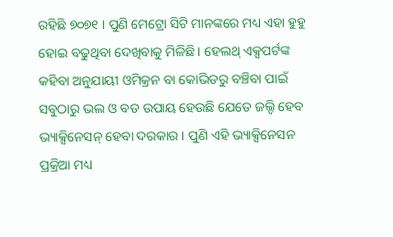ରହିଛି ୭୦୭୧ । ପୁଣି ମେଟ୍ରୋ ସିଟି ମାନଙ୍କରେ ମଧ୍ୟ ଏହା ହୁହୁ ହୋଇ ବଢୁଥିବା ଦେଖିବାକୁ ମିଳିଛି। ହେଲଥ୍ ଏକ୍ସପର୍ଟଙ୍କ କହିବା ଅନୁଯାୟୀ ଓମିକ୍ରନ ବା କୋଭିଡରୁ ବଞ୍ଚିବା ପାଇଁ ସବୁଠାରୁ ଭଲ ଓ ବଡ ଉପାୟ ହେଉଛି ଯେତେ ଜଲ୍ଦି ହେବ ଭ୍ୟାକ୍ସିନେସନ୍ ହେବା ଦରକାର । ପୁଣି ଏହି ଭ୍ୟାକ୍ସିନେସନ ପ୍ରକ୍ରିଆ ମଧ୍ୟ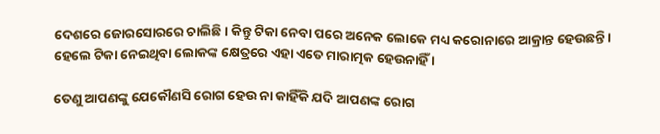ଦେଶରେ ଜୋରସୋରରେ ଚାଲିଛି । କିନ୍ତୁ ଟିକା ନେବା ପରେ ଅନେକ ଲୋକେ ମଧ୍ୟ କରୋନାରେ ଆକ୍ରାନ୍ତ ହେଉଛନ୍ତି। ହେଲେ ଟିକା ନେଇଥିବା ଲୋକଙ୍କ କ୍ଷେତ୍ରରେ ଏହା ଏତେ ମାରାତ୍ମକ ହେଉନାହିଁ ।

ତେଣୁ ଆପଣଙ୍କୁ ଯେକୌଣସି ରୋଗ ହେଉ ନା କାହିଁକି ଯଦି ଆପଣଙ୍କ ରୋଗ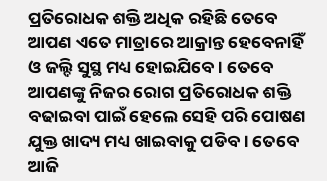ପ୍ରତିରୋଧକ ଶକ୍ତି ଅଧିକ ରହିଛି ତେବେ ଆପଣ ଏତେ ମାତ୍ରାରେ ଆକ୍ରାନ୍ତ ହେବେନାହିଁ ଓ ଜଲ୍ଦି ସୁସ୍ଥ ମଧ୍ୟ ହୋଇଯିବେ । ତେବେ ଆପଣଙ୍କୁ ନିଜର ରୋଗ ପ୍ରତିରୋଧକ ଶକ୍ତି ବଢାଇବା ପାଇଁ ହେଲେ ସେହି ପରି ପୋଷଣ ଯୁକ୍ତ ଖାଦ୍ୟ ମଧ୍ୟ ଖାଇବାକୁ ପଡିବ । ତେବେ ଆଜି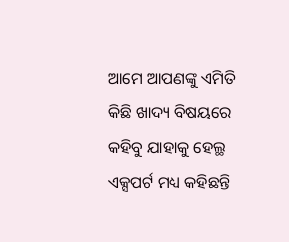ଆମେ ଆପଣଙ୍କୁ ଏମିତି କିଛି ଖାଦ୍ୟ ବିଷୟରେ କହିବୁ ଯାହାକୁ ହେଲ୍ଥ ଏକ୍ସପର୍ଟ ମଧ୍ୟ କହିଛନ୍ତି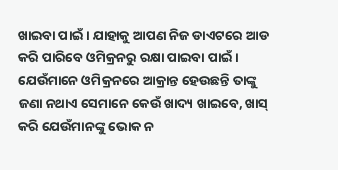ଖାଇବା ପାଇଁ । ଯାହାକୁ ଆପଣ ନିଜ ଡାଏଟରେ ଆଡ କରି ପାରିବେ ଓମିକ୍ରନରୁ ରକ୍ଷା ପାଇବା ପାଇଁ ।
ଯେଉଁମାନେ ଓମିକ୍ରନରେ ଆକ୍ରାନ୍ତ ହେଉଛନ୍ତି ତାଙ୍କୁ ଜଣା ନଥାଏ ସେମାନେ କେଉଁ ଖାଦ୍ୟ ଖାଇବେ, ଖାସ୍ କରି ଯେଉଁମାନଙ୍କୁ ଭୋକ ନ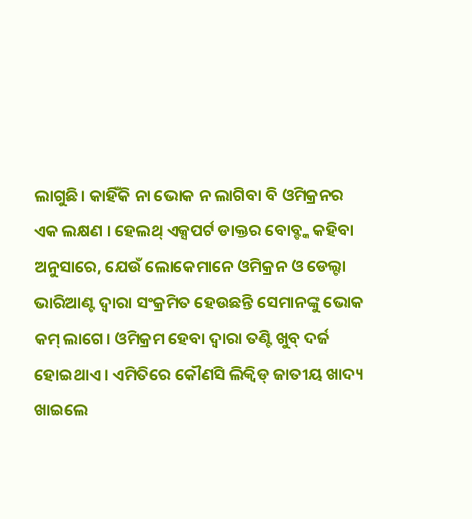ଲାଗୁଛି। କାହିଁକି ନା ଭୋକ ନ ଲାଗିବା ବି ଓମିକ୍ରନର ଏକ ଲକ୍ଷଣ । ହେଲଥ୍ ଏକ୍ସପର୍ଟ ଡାକ୍ତର ବୋବ୍ଙ୍କ କହିବା ଅନୁସାରେ, ଯେଉଁ ଲୋକେମାନେ ଓମିକ୍ରନ ଓ ଡେଲ୍ଟା ଭାରିଆଣ୍ଟ ଦ୍ୱାରା ସଂକ୍ରମିତ ହେଉଛନ୍ତି ସେମାନଙ୍କୁ ଭୋକ କମ୍ ଲାଗେ। ଓମିକ୍ରମ ହେବା ଦ୍ୱାରା ତଣ୍ଟି ଖୁବ୍ ଦର୍ଜ ହୋଇଥାଏ । ଏମିତିରେ କୌଣସି ଲିକ୍ୱିଡ୍ ଜାତୀୟ ଖାଦ୍ୟ ଖାଇଲେ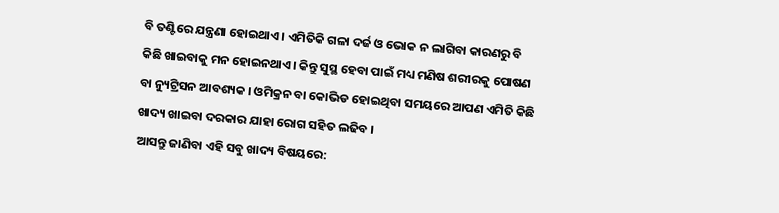ବି ତଣ୍ଟିରେ ଯନ୍ତ୍ରଣା ହୋଇଥାଏ । ଏମିତିକି ଗଳା ଦର୍ଜ ଓ ଭୋକ ନ ଲାଗିବା କାରଣରୁ ବି କିଛି ଖାଇବାକୁ ମନ ହୋଇନଥାଏ। କିନ୍ତୁ ସୁସ୍ଥ ହେବା ପାଇଁ ମଧ୍ୟ ମଣିଷ ଶରୀରକୁ ପୋଷଣ ବା ନ୍ୟୁଟ୍ରିସନ ଆବଶ୍ୟକ । ଓମିକ୍ରନ ବା କୋଭିଡ ହୋଇଥିବା ସମୟରେ ଆପଣ ଏମିତି କିଛି ଖାଦ୍ୟ ଖାଇବା ଦରକାର ଯାହା ରୋଗ ସହିତ ଲଢିବ ।
ଆସନ୍ତୁ ଜାଣିବା ଏହି ସବୁ ଖାଦ୍ୟ ବିଷୟରେ: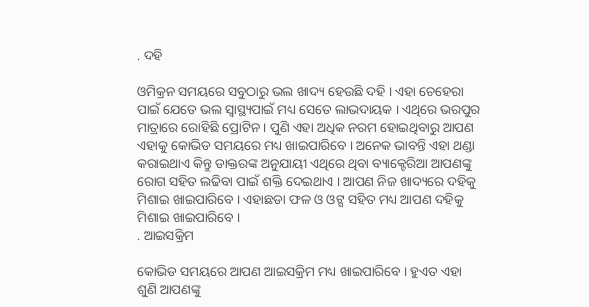. ଦହି

ଓମିକ୍ରନ ସମୟରେ ସବୁଠାରୁ ଭଲ ଖାଦ୍ୟ ହେଉଛି ଦହି । ଏହା ଚେହେରା ପାଇଁ ଯେତେ ଭଲ ସ୍ୱାସ୍ଥ୍ୟପାଇଁ ମଧ୍ୟ ସେତେ ଲାଭଦାୟକ । ଏଥିରେ ଭରପୁର ମାତ୍ରାରେ ରୋହିଛି ପ୍ରୋଟିନ । ପୁଣି ଏହା ଅଧିକ ନରମ ହୋଇଥିବାରୁ ଆପଣ ଏହାକୁ କୋଭିଡ ସମୟରେ ମଧ୍ୟ ଖାଇପାରିବେ । ଅନେକ ଭାବନ୍ତି ଏହା ଥଣ୍ଡା କରାଇଥାଏ କିନ୍ତୁ ଡାକ୍ତରଙ୍କ ଅନୁଯାୟୀ ଏଥିରେ ଥିବା ବ୍ୟାକ୍ଟେରିଆ ଆପଣଙ୍କୁ ରୋଗ ସହିତ ଲଢିବା ପାଇଁ ଶକ୍ତି ଦେଇଥାଏ । ଆପଣ ନିଜ ଖାଦ୍ୟରେ ଦହିକୁ ମିଶାଇ ଖାଇପାରିବେ । ଏହାଛଡା ଫଳ ଓ ଓଟ୍ସ ସହିତ ମଧ୍ୟ ଆପଣ ଦହିକୁ ମିଶାଇ ଖାଇପାରିବେ ।
. ଆଇସକ୍ରିମ

କୋଭିଡ ସମୟରେ ଆପଣ ଆଇସକ୍ରିମ ମଧ୍ୟ ଖାଇପାରିବେ । ହୁଏତ ଏହା ଶୁଣି ଆପଣଙ୍କୁ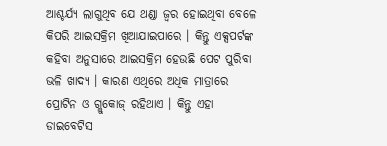ଆଶ୍ଚର୍ଯ୍ୟ ଲାଗୁଥିବ ଯେ ଥଣ୍ଡା ଜ୍ୱର ହୋଇଥିବା ବେଳେ କିପରି ଆଇସକ୍ରିମ ଖିଆଯାଇପାରେ । କିନ୍ତୁ ଏକ୍ସପର୍ଟଙ୍କ କହିବା ଅନୁସାରେ ଆଇସକ୍ରିମ ହେଉଛି ପେଟ ପୁରିବା ଭଳି ଖାଦ୍ୟ । କାରଣ ଏଥିରେ ଅଧିକ ମାତ୍ରାରେ ପ୍ରୋଟିନ ଓ ଗ୍ଲୁକୋଜ୍ ରହିଥାଏ । କିନ୍ତୁ ଏହା ଡାଇବେଟିସ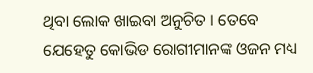ଥିବା ଲୋକ ଖାଇବା ଅନୁଚିତ । ତେବେ ଯେହେତୁ କୋଭିଡ ରୋଗୀମାନଙ୍କ ଓଜନ ମଧ୍ୟ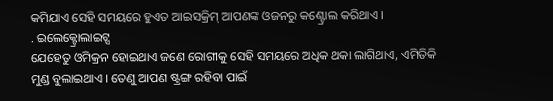କମିଯାଏ ସେହି ସମୟରେ ହୁଏତ ଆଇସକ୍ରିମ୍ ଆପଣଙ୍କ ଓଜନରୁ କଣ୍ଟ୍ରୋଲ କରିଥାଏ ।
. ଇଲେକ୍ଟ୍ରୋଲାଇଟ୍ସ
ଯେହେତୁ ଓମିକ୍ରନ ହୋଇଥାଏ ଜଣେ ରୋଗୀକୁ ସେହି ସମୟରେ ଅଧିକ ଥକା ଲାଗିଥାଏ, ଏମିତିକି ମୁଣ୍ଡ ବୁଲାଇଥାଏ । ତେଣୁ ଆପଣ ଷ୍ଟ୍ରଙ୍ଗ ରହିବା ପାଇଁ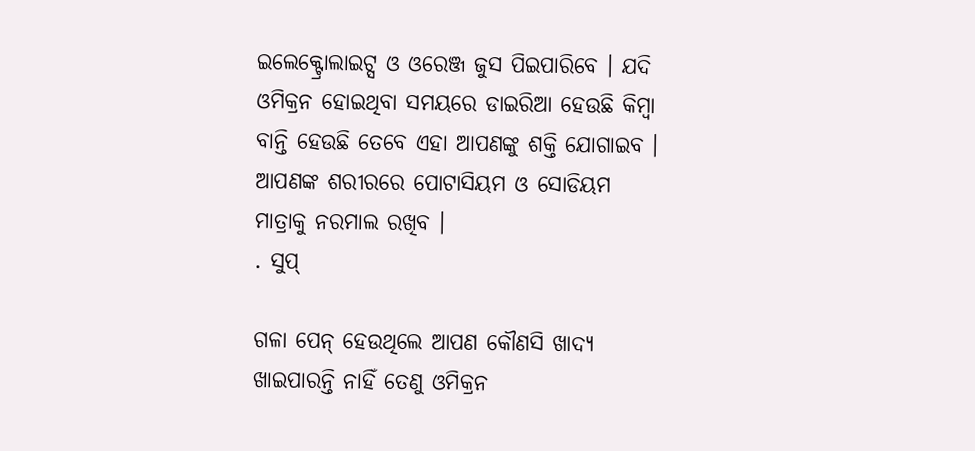ଇଲେକ୍ଟ୍ରୋଲାଇଟ୍ସ ଓ ଓରେଞ୍ଜ ଜୁସ ପିଇପାରିବେ । ଯଦି ଓମିକ୍ରନ ହୋଇଥିବା ସମୟରେ ଡାଇରିଆ ହେଉଛି କିମ୍ବା ବାନ୍ତି ହେଉଛି ତେବେ ଏହା ଆପଣଙ୍କୁ ଶକ୍ତି ଯୋଗାଇବ । ଆପଣଙ୍କ ଶରୀରରେ ପୋଟାସିୟମ ଓ ସୋଡିୟମ ମାତ୍ରାକୁ ନରମାଲ ରଖିବ ।
. ସୁପ୍

ଗଳା ପେନ୍ ହେଉଥିଲେ ଆପଣ କୌଣସି ଖାଦ୍ୟ ଖାଇପାରନ୍ତି ନାହିଁ ତେଣୁ ଓମିକ୍ରନ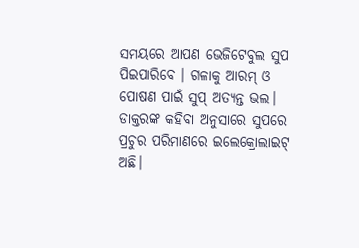ସମୟରେ ଆପଣ ଭେଜିଟେବୁଲ ସୁପ ପିଇପାରିବେ । ଗଳାକୁ ଆରମ୍ ଓ ପୋଷଣ ପାଇଁ ସୁପ୍ ଅତ୍ୟନ୍ତ ଭଲ। ଡାକ୍ତରଙ୍କ କହିବା ଅନୁସାରେ ସୁପରେ ପ୍ରଚୁର ପରିମାଣରେ ଇଲେକ୍ରୋଲାଇଟ୍ ଅଛି।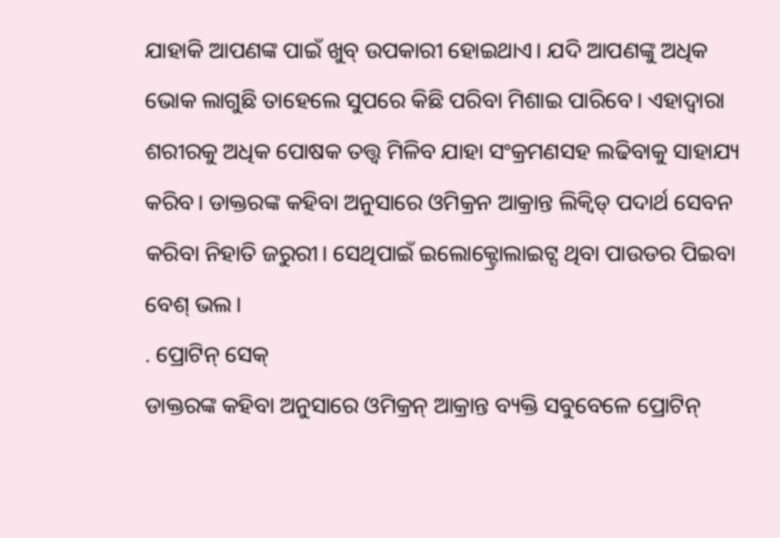ଯାହାକି ଆପଣଙ୍କ ପାଇଁ ଖୁବ୍ ଉପକାରୀ ହୋଇଥାଏ। ଯଦି ଆପଣଙ୍କୁ ଅଧିକ ଭୋକ ଲାଗୁଛି ତାହେଲେ ସୁପରେ କିଛି ପରିବା ମିଶାଇ ପାରିବେ। ଏହାଦ୍ୱାରା ଶରୀରକୁ ଅଧିକ ପୋଷକ ତତ୍ତ୍ୱ ମିଳିବ ଯାହା ସଂକ୍ରମଣସହ ଲଢିବାକୁ ସାହାଯ୍ୟ କରିବ। ଡାକ୍ତରଙ୍କ କହିବା ଅନୁସାରେ ଓମିକ୍ରନ ଆକ୍ରାନ୍ତ ଲିକ୍ୱିଡ୍ ପଦାର୍ଥ ସେବନ କରିବା ନିହାତି ଜରୁରୀ। ସେଥିପାଇଁ ଇଲୋକ୍ଟ୍ରୋଲାଇଟ୍ସ ଥିବା ପାଉଡର ପିଇବା ବେଶ୍ ଭଲ।
. ପ୍ରୋଟିନ୍ ସେକ୍
ଡାକ୍ତରଙ୍କ କହିବା ଅନୁସାରେ ଓମିକ୍ରନ୍ ଆକ୍ରାନ୍ତ ବ୍ୟକ୍ତି ସବୁବେଳେ ପ୍ରୋଟିନ୍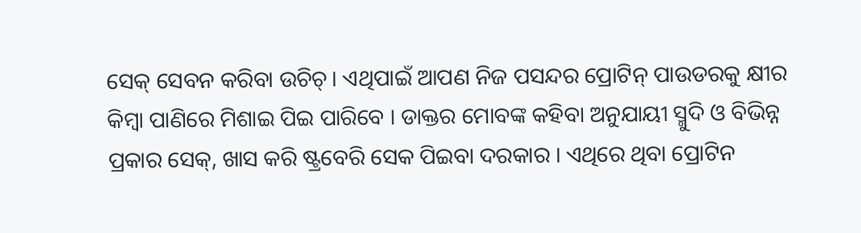ସେକ୍ ସେବନ କରିବା ଉଚିଚ୍। ଏଥିପାଇଁ ଆପଣ ନିଜ ପସନ୍ଦର ପ୍ରୋଟିନ୍ ପାଉଡରକୁ କ୍ଷୀର କିମ୍ବା ପାଣିରେ ମିଶାଇ ପିଇ ପାରିବେ । ଡାକ୍ତର ମୋବଙ୍କ କହିବା ଅନୁଯାୟୀ ସ୍ମୁଦି ଓ ବିଭିନ୍ନ ପ୍ରକାର ସେକ୍, ଖାସ କରି ଷ୍ଟ୍ରବେରି ସେକ ପିଇବା ଦରକାର । ଏଥିରେ ଥିବା ପ୍ରୋଟିନ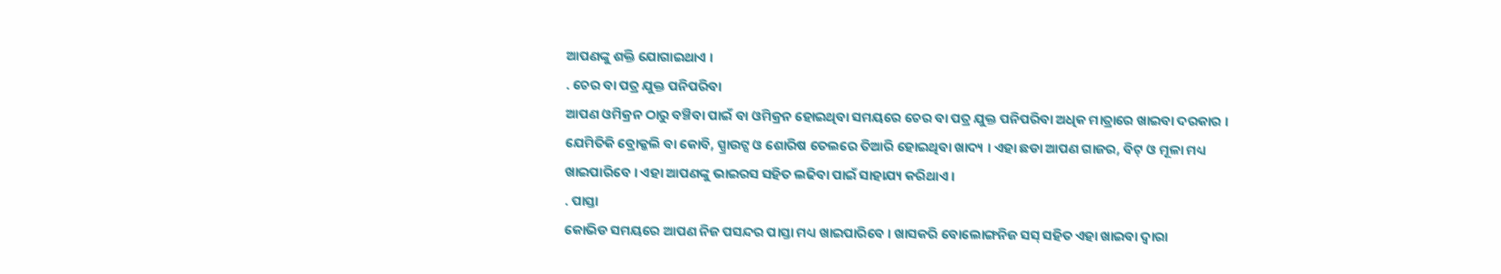ଆପଣଙ୍କୁ ଶକ୍ତି ଯୋଗାଇଥାଏ ।
. ଚେର ବା ପତ୍ର ଯୁକ୍ତ ପନିପରିବା
ଆପଣ ଓମିକ୍ରନ ଠାରୁ ବଞ୍ଚିବା ପାଇଁ ବା ଓମିକ୍ରନ ହୋଇଥିବା ସମୟରେ ଚେର ବା ପତ୍ର ଯୁକ୍ତ ପନିପରିବା ଅଧିକ ମାତ୍ରାରେ ଖାଇବା ଦରକାର । ଯେମିତିକି ବ୍ରୋକ୍କଲି ବା କୋବି, ସ୍ପ୍ରାଉଟ୍ସ ଓ ଶୋରିଷ ତେଲରେ ତିଆରି ହୋଇଥିବା ଖାଦ୍ୟ । ଏହା ଛଡା ଆପଣ ଗାଜର, ବିଟ୍ ଓ ମୂଳା ମଧ୍ୟ ଖାଇପାରିବେ । ଏହା ଆପଣଙ୍କୁ ଭାଇରସ ସହିତ ଲଢିବା ପାଇଁ ସାହାଯ୍ୟ କରିଥାଏ ।
. ପାସ୍ତା
କୋଭିଡ ସମୟରେ ଆପଣ ନିଜ ପସନ୍ଦର ପାସ୍ତା ମଧ୍ୟ ଖାଇପାରିବେ । ଖାସକରି ବୋଲୋଙ୍ଗନିଜ ସସ୍ ସହିତ ଏହା ଖାଇବା ଦ୍ୱାରା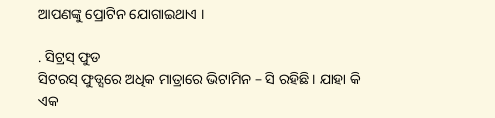ଆପଣଙ୍କୁ ପ୍ରୋଟିନ ଯୋଗାଇଥାଏ ।

. ସିଟ୍ରସ୍ ଫୁଡ
ସିଟରସ୍ ଫୁଡ୍ସରେ ଅଧିକ ମାତ୍ରାରେ ଭିଟାମିନ – ସି ରହିଛି । ଯାହା କି ଏକ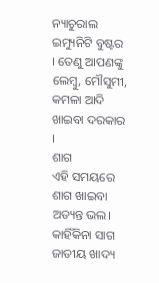ନ୍ୟାଚୁରାଲ ଇମ୍ୟୁନିଟି ବୁଷ୍ଟର । ତେଣୁ ଆପଣଙ୍କୁ ଲେମ୍ବୁ, ମୌସୁମୀ, କମଳା ଆଦି ଖାଇବା ଦରକାର ।
ଶାଗ
ଏହି ସମୟରେ ଶାଗ ଖାଇବା ଅତ୍ୟନ୍ତ ଭଲ। କାହିଁକିନା ସାଗ ଜାତୀୟ ଖାଦ୍ୟ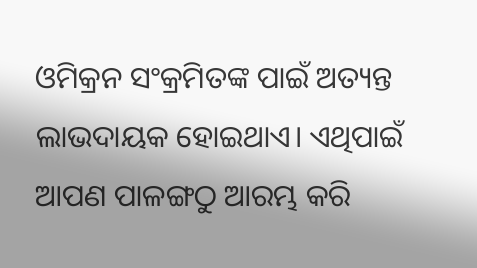ଓମିକ୍ରନ ସଂକ୍ରମିତଙ୍କ ପାଇଁ ଅତ୍ୟନ୍ତ ଲାଭଦାୟକ ହୋଇଥାଏ। ଏଥିପାଇଁ ଆପଣ ପାଳଙ୍ଗଠୁ ଆରମ୍ଭ କରି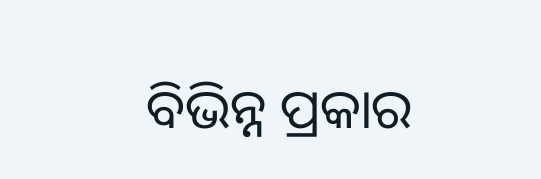ବିଭିନ୍ନ ପ୍ରକାର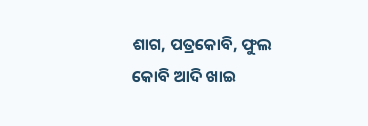ଶାଗ, ପତ୍ରକୋବି, ଫୁଲ କୋବି ଆଦି ଖାଇ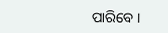ପାରିବେ ।